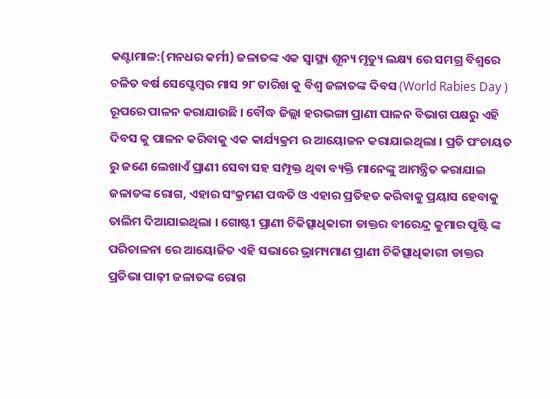କଣ୍ଟାମାଳ:(ମନଧର କର୍ମୀ) ଜଳାତଙ୍କ ଏକ ସ୍ୱାସ୍ଥ୍ୟ ଶୂନ୍ୟ ମୃତ୍ୟୁ ଲକ୍ଷ୍ୟ ରେ ସମଗ୍ର ବିଶ୍ୱରେ ଚଳିତ ବର୍ଷ ସେପ୍ଟେମ୍ବର ମାସ ୨୮ ତାରିଖ କୁ ବିଶ୍ୱ ଜଳାତଙ୍କ ଦିବସ (World Rabies Day ) ରୂପରେ ପାଳନ କରାଯାଉଛି । ବୌଦ୍ଧ ଜିଲ୍ଲା ହରଭଙ୍ଗା ପ୍ରାଣୀ ପାଳନ ବିଭାଗ ପକ୍ଷରୁ ଏହି ଦିବସ କୁ ପାଳନ କରିବାକୁ ଏକ କାର୍ଯ୍ୟକ୍ରମ ର ଆୟୋଜନ କରାଯାଇଥିଲା । ପ୍ରତି ପଂଚାୟତ ରୁ ଜଣେ ଲେଖାଏଁ ପ୍ରାଣୀ ସେବା ସହ ସମ୍ପୃକ୍ତ ଥିବା ବ୍ୟକ୍ତି ମାନେଙ୍କୁ ଆମନ୍ତ୍ରିତ କରାଯାଇ ଜଳାତଙ୍କ ରୋଗ, ଏହାର ସଂକ୍ରମଣ ପଦ୍ଧତି ଓ ଏହାର ପ୍ରତିହତ କରିବାକୁ ପ୍ରୟାସ ହେବାକୁ ତାଲିମ ଦିଆଯାଇଥିଲା । ଗୋଷ୍ଟୀ ପ୍ରାଣୀ ଚିକିତ୍ସାଧିକାରୀ ଡାକ୍ତର ବୀରେନ୍ଦ୍ର କୁମାର ପୃଷ୍ଟି ଙ୍କ ପରିଚାଳନା ରେ ଆୟୋଜିତ ଏହି ସଭାରେ ଭ୍ରାମ୍ୟମାଣ ପ୍ରାଣୀ ଚିକିତ୍ସାଧିକାରୀ ଡାକ୍ତର ପ୍ରତିଭା ପାଢ଼ୀ ଜଳାତଙ୍କ ରୋଗ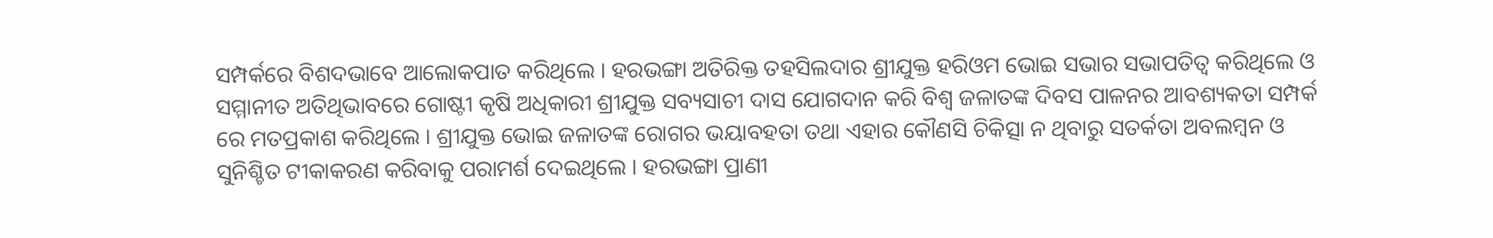ସମ୍ପର୍କରେ ବିଶଦଭାବେ ଆଲୋକପାତ କରିଥିଲେ । ହରଭଙ୍ଗା ଅତିରିକ୍ତ ତହସିଲଦାର ଶ୍ରୀଯୁକ୍ତ ହରିଓମ ଭୋଇ ସଭାର ସଭାପତିତ୍ବ କରିଥିଲେ ଓ ସମ୍ମାନୀତ ଅତିଥିଭାବରେ ଗୋଷ୍ଟୀ କୃଷି ଅଧିକାରୀ ଶ୍ରୀଯୁକ୍ତ ସବ୍ୟସାଚୀ ଦାସ ଯୋଗଦାନ କରି ବିଶ୍ୱ ଜଳାତଙ୍କ ଦିବସ ପାଳନର ଆବଶ୍ୟକତା ସମ୍ପର୍କ ରେ ମତପ୍ରକାଶ କରିଥିଲେ । ଶ୍ରୀଯୁକ୍ତ ଭୋଇ ଜଳାତଙ୍କ ରୋଗର ଭୟାବହତା ତଥା ଏହାର କୌଣସି ଚିକିତ୍ସା ନ ଥିବାରୁ ସତର୍କତା ଅବଲମ୍ବନ ଓ ସୁନିଶ୍ଚିତ ଟୀକାକରଣ କରିବାକୁ ପରାମର୍ଶ ଦେଇଥିଲେ । ହରଭଙ୍ଗା ପ୍ରାଣୀ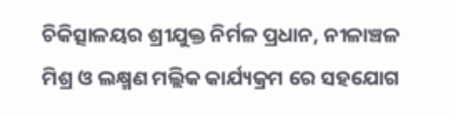ଚିକିତ୍ସାଳୟର ଶ୍ରୀଯୁକ୍ତ ନିର୍ମଳ ପ୍ରଧାନ, ନୀଳାଞ୍ଚଳ ମିଶ୍ର ଓ ଲକ୍ଷ୍ମଣ ମଲ୍ଲିକ କାର୍ଯ୍ୟକ୍ରମ ରେ ସହଯୋଗ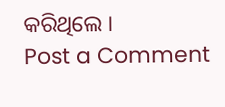କରିଥିଲେ ।
Post a Comment